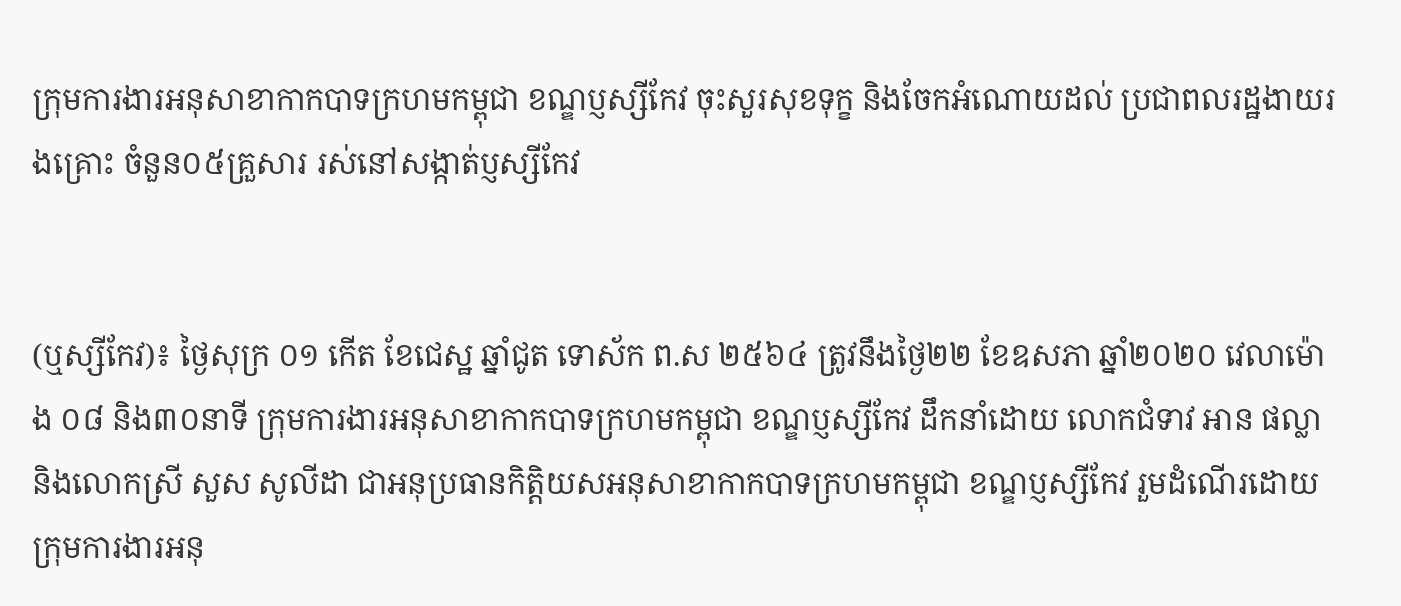ក្រុមការងារអនុសាខាកាកបាទក្រហមកម្ពុជា ខណ្ឌប្ញស្សីកែវ ចុះសួរសុខទុក្ខ និងចែកអំណោយដល់ ប្រជាពលរដ្ឋងាយរងគ្រោះ ចំនួន០៥គ្រួសារ រស់នៅសង្កាត់ប្ញស្សីកែវ


(ឬស្សីកែវ)៖ ថ្ងៃសុក្រ ០១ កើត ខែជេស្ឋ ឆ្នាំជូត ទោស័ក ព.ស ២៥៦៤ ត្រូវនឹងថ្ងៃ២២ ខែឧសភា ឆ្នាំ២០២០ វេលាម៉ោង ០៨ និង៣០នាទី ក្រុមការងារអនុសាខាកាកបាទក្រហមកម្ពុជា ខណ្ឌប្ញស្សីកែវ ដឹកនាំដោយ លោកជំទាវ អាន ផល្លា និងលោកស្រី សួស សូលីដា ជាអនុប្រធានកិត្តិយសអនុសាខាកាកបាទក្រហមកម្ពុជា ខណ្ឌប្ញស្សីកែវ រួមដំណើរដោយ ក្រុមការងារអនុ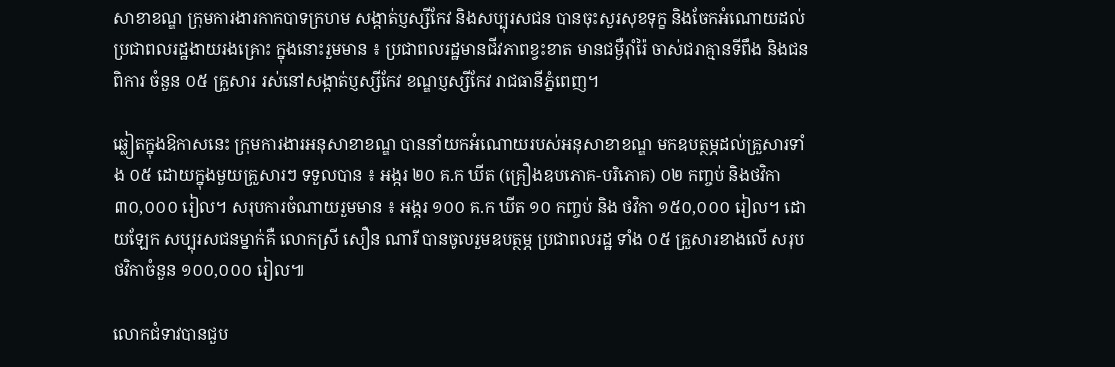សាខាខណ្ឌ ក្រុមការងារកាកបាទក្រហម សង្កាត់ប្ញស្សីកែវ និងសប្បុរសជន បានចុះសួរសុខទុក្ខ និងចែកអំណោយដល់ ប្រជាពលរដ្ឋងាយរងគ្រោះ ក្នុងនោះរួមមាន ៖ ប្រជាពលរដ្ឋមានជីវភាពខ្វះខាត មានជម្ងឺរ៉ាំរ៉ៃ ចាស់ជរាគ្មានទីពឹង និងជនពិការ ចំនួន ០៥ គ្រួសារ រស់នៅសង្កាត់ប្ញស្សីកែវ ខណ្ឌប្ញស្សីកែវ រាជធានីភ្នំពេញ។

ឆ្លៀតក្នុងឱកាសនេះ ក្រុមការងារអនុសាខាខណ្ឌ បាននាំយកអំណោយរបស់អនុសាខាខណ្ឌ មកឧបត្ថម្ភដល់គ្រួសារទាំង ០៥ ដោយក្នុងមួយគ្រួសារៗ ទទួលបាន ៖ អង្ករ ២០ គ.ក ឃីត (គ្រឿងឧបភោគ-បរិភោគ) ០២ កញ្ចប់ និងថវិកា ៣០,០០០ រៀល។ សរុបការចំណាយរួមមាន ៖ អង្ករ ១០០ គ.ក ឃីត ១០ កញ្ចប់ និង ថវិកា ១៥០,០០០ រៀល។ ដោយឡែក សប្បុរសជនម្នាក់គឺ លោកស្រី សឿន ណារី បានចូលរួមឧបត្ថម្ភ ប្រជាពលរដ្ឋ ទាំង ០៥ គ្រួសារខាងលើ សរុបថវិកាចំនួន ១០០,០០០ រៀល៕

លោកជំទាវបានជួប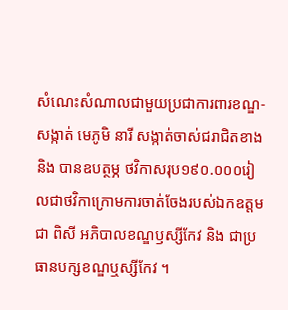សំណេះសំណាលជាមួយប្រជាការពារខណ្ឌ-សង្កាត់ មេភូមិ នារី សង្កាត់ចាស់ជរាជិតខាង និង បានឧបត្ថម្ភ ថវិកាសរុប១៩០.០០០រៀលជាថវិកាក្រោមការចាត់ចែងរបស់ឯកឧត្តម ជា ពិសី អភិបាលខណ្ឌឫស្សីកែវ និង ជាប្រធានបក្សខណ្ឌឬស្សីកែវ ។